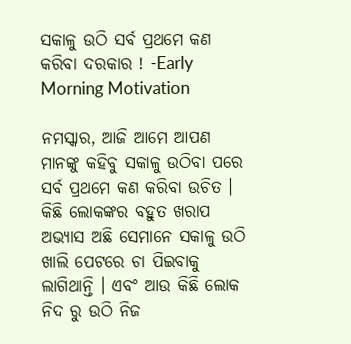ସକାଳୁ ଉଠି ସର୍ବ ପ୍ରଥମେ କଣ କରିବା ଦରକାର ! -Early Morning Motivation

ନମସ୍କାର, ଆଜି ଆମେ ଆପଣ ମାନଙ୍କୁ କହିବୁ ସକାଳୁ ଉଠିବା ପରେ ସର୍ବ ପ୍ରଥମେ କଣ କରିବା ଉଚିତ । କିଛି ଲୋକଙ୍କର ବହୁତ ଖରାପ ଅଭ୍ୟାସ ଅଛି ସେମାନେ ସକାଳୁ ଉଠି ଖାଲି ପେଟରେ ଚା ପିଇବାକୁ ଲାଗିଥାନ୍ତି । ଏବଂ ଆଉ କିଛି ଲୋକ ନିଦ ରୁ ଉଠି ନିଜ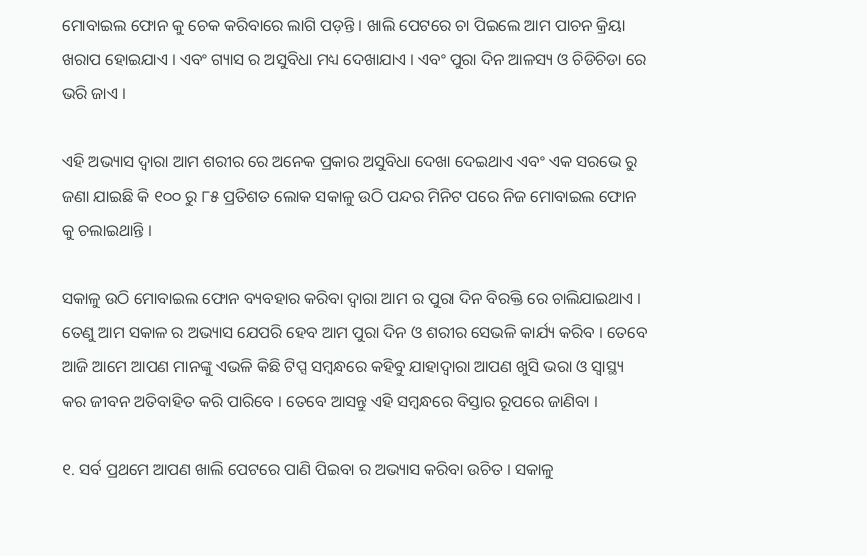ମୋବାଇଲ ଫୋନ କୁ ଚେକ କରିବାରେ ଲାଗି ପଡ଼ନ୍ତି । ଖାଲି ପେଟରେ ଚା ପିଇଲେ ଆମ ପାଚନ କ୍ରିୟା ଖରାପ ହୋଇଯାଏ । ଏବଂ ଗ୍ୟାସ ର ଅସୁବିଧା ମଧ୍ୟ ଦେଖାଯାଏ । ଏବଂ ପୁରା ଦିନ ଆଳସ୍ୟ ଓ ଚିଡିଚିଡା ରେ ଭରି ଜାଏ ।

ଏହି ଅଭ୍ୟାସ ଦ୍ୱାରା ଆମ ଶରୀର ରେ ଅନେକ ପ୍ରକାର ଅସୁବିଧା ଦେଖା ଦେଇଥାଏ ଏବଂ ଏକ ସରଭେ ରୁ ଜଣା ଯାଇଛି କି ୧୦୦ ରୁ ୮୫ ପ୍ରତିଶତ ଲୋକ ସକାଳୁ ଉଠି ପନ୍ଦର ମିନିଟ ପରେ ନିଜ ମୋବାଇଲ ଫୋନ କୁ ଚଲାଇଥାନ୍ତି ।

ସକାଳୁ ଉଠି ମୋବାଇଲ ଫୋନ ବ୍ୟବହାର କରିବା ଦ୍ୱାରା ଆମ ର ପୁରା ଦିନ ବିରକ୍ତି ରେ ଚାଲିଯାଇଥାଏ । ତେଣୁ ଆମ ସକାଳ ର ଅଭ୍ୟାସ ଯେପରି ହେବ ଆମ ପୁରା ଦିନ ଓ ଶରୀର ସେଭଳି କାର୍ଯ୍ୟ କରିବ । ତେବେ ଆଜି ଆମେ ଆପଣ ମାନଙ୍କୁ ଏଭଳି କିଛି ଟିପ୍ସ ସମ୍ବନ୍ଧରେ କହିବୁ ଯାହାଦ୍ୱାରା ଆପଣ ଖୁସି ଭରା ଓ ସ୍ୱାସ୍ଥ୍ୟ କର ଜୀବନ ଅତିବାହିତ କରି ପାରିବେ । ତେବେ ଆସନ୍ତୁ ଏହି ସମ୍ବନ୍ଧରେ ବିସ୍ତାର ରୂପରେ ଜାଣିବା ।

୧. ସର୍ବ ପ୍ରଥମେ ଆପଣ ଖାଲି ପେଟରେ ପାଣି ପିଇବା ର ଅଭ୍ୟାସ କରିବା ଉଚିତ । ସକାଳୁ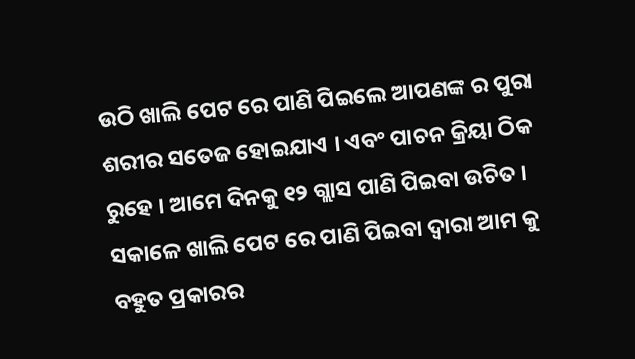ଉଠି ଖାଲି ପେଟ ରେ ପାଣି ପିଇଲେ ଆପଣଙ୍କ ର ପୁରା ଶରୀର ସତେଜ ହୋଇଯାଏ । ଏବଂ ପାଚନ କ୍ରିୟା ଠିକ ରୁହେ । ଆମେ ଦିନକୁ ୧୨ ଗ୍ଲାସ ପାଣି ପିଇବା ଉଚିତ । ସକାଳେ ଖାଲି ପେଟ ରେ ପାଣି ପିଇବା ଦ୍ୱାରା ଆମ କୁ ବହୁତ ପ୍ରକାରର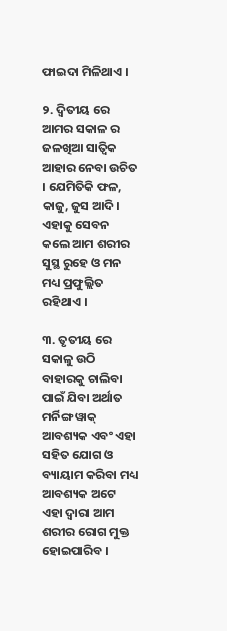ଫାଇଦା ମିଳିଥାଏ ।

୨. ଦ୍ୱିତୀୟ ରେ ଆମର ସକାଳ ର ଜଳଖିଆ ସାତ୍ଵିକ ଆହାର ନେବା ଉଚିତ । ଯେମିତିକି ଫଳ, କାଜୁ, ଜୁସ ଆଦି । ଏହାକୁ ସେବନ କଲେ ଆମ ଶରୀର ସୁସ୍ଥ ରୁହେ ଓ ମନ ମଧ୍ୟ ପ୍ରଫୁଲ୍ଲିତ ରହିଥାଏ ।

୩. ତୃତୀୟ ରେ ସକାଳୁ ଉଠି ବାହାରକୁ ଚାଲିବା ପାଇଁ ଯିବା ଅର୍ଥାତ ମର୍ନିଙ୍ଗ ୱାକ୍ ଆବଶ୍ୟକ ଏବଂ ଏହା ସହିତ ଯୋଗ ଓ ବ୍ୟାୟାମ କରିବା ମଧ୍ୟ ଆବଶ୍ୟକ ଅଟେ ଏହା ଦ୍ଵାରା ଆମ ଶରୀର ରୋଗ ମୁକ୍ତ ହୋଇପାରିବ ।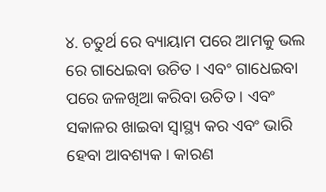୪. ଚତୁର୍ଥ ରେ ବ୍ୟାୟାମ ପରେ ଆମକୁ ଭଲ ରେ ଗାଧେଇବା ଉଚିତ । ଏବଂ ଗାଧେଇବା ପରେ ଜଳଖିଆ କରିବା ଉଚିତ । ଏବଂ ସକାଳର ଖାଇବା ସ୍ୱାସ୍ଥ୍ୟ କର ଏବଂ ଭାରି ହେବା ଆବଶ୍ୟକ । କାରଣ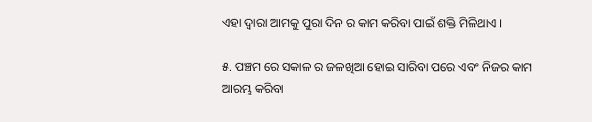ଏହା ଦ୍ଵାରା ଆମକୁ ପୁରା ଦିନ ର କାମ କରିବା ପାଇଁ ଶକ୍ତି ମିଳିଥାଏ ।

୫. ପଞ୍ଚମ ରେ ସକାଳ ର ଜଳଖିଆ ହୋଇ ସାରିବା ପରେ ଏବଂ ନିଜର କାମ ଆରମ୍ଭ କରିବା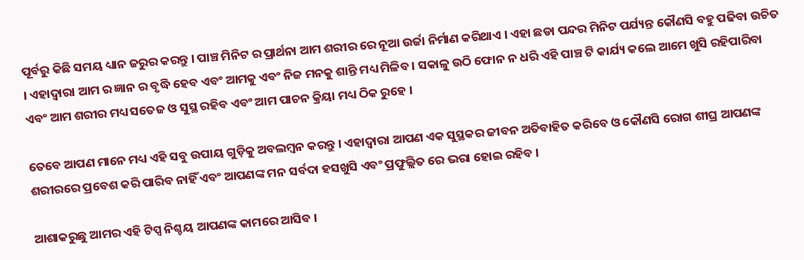ପୂର୍ବରୁ କିଛି ସମୟ ଧ୍ୟାନ ଜରୁର କରନ୍ତୁ । ପାଞ୍ଚ ମିନିଟ ର ପ୍ରାର୍ଥନା ଆମ ଶରୀର ରେ ନୂଆ ଉର୍ଜା ନିର୍ମାଣ କରିଥାଏ । ଏହା ଛଡା ପନ୍ଦର ମିନିଟ ପର୍ଯ୍ୟନ୍ତ କୌଣସି ବହୁ ପଢିବା ଉଚିତ । ଏହାଦ୍ବାରା ଆମ ର ଜ୍ଞାନ ର ବୃଦ୍ଧି ହେବ ଏବଂ ଆମକୁ ଏବଂ ନିଜ ମନକୁ ଶାନ୍ତି ମଧ୍ୟ ମିଳିବ । ସକାଳୁ ଉଠି ଫୋନ ନ ଧରି ଏହି ପାଞ୍ଚ ଟି କାର୍ଯ୍ୟ କଲେ ଆମେ ଖୁସି ରହିପାରିବା ଏବଂ ଆମ ଶରୀର ମଧ୍ୟ ସତେଜ ଓ ସୁସ୍ଥ ରହିବ ଏବଂ ଆମ ପାଚନ କ୍ରିୟା ମଧ୍ୟ ଠିକ ରୁହେ ।

ତେବେ ଆପଣ ମାନେ ମଧ୍ୟ ଏହି ସବୁ ଉପାୟ ଗୁଡ଼ିକୁ ଅବଲମ୍ବନ କରନ୍ତୁ । ଏହାଦ୍ବାରା ଆପଣ ଏକ ସୁସ୍ଥକର ଜୀବନ ଅତିବାହିତ କରିବେ ଓ କୌଣସି ରୋଗ ଶୀଘ୍ର ଆପଣଙ୍କ ଶରୀରରେ ପ୍ରବେଶ କରି ପାରିବ ନାହିଁ ଏବଂ ଆପଣଙ୍କ ମନ ସର୍ବଦା ହସଖୁସି ଏବଂ ପ୍ରଫୁଲ୍ଲିତ ରେ ଭରା ହୋଇ ରହିବ ।

ଆଶାକରୁଛୁ ଆମର ଏହି ଟିପ୍ସ ନିଶ୍ଚୟ ଆପଣଙ୍କ କାମରେ ଆସିବ ।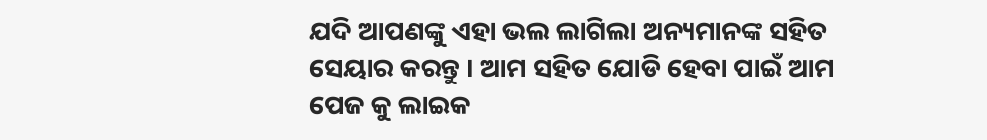ଯଦି ଆପଣଙ୍କୁ ଏହା ଭଲ ଲାଗିଲା ଅନ୍ୟମାନଙ୍କ ସହିତ ସେୟାର କରନ୍ତୁ । ଆମ ସହିତ ଯୋଡି ହେବା ପାଇଁ ଆମ ପେଜ କୁ ଲାଇକ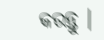କରନ୍ତୁ ।